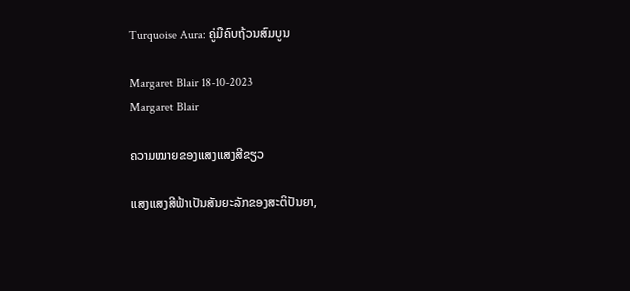Turquoise Aura: ຄູ່ມືຄົບຖ້ວນສົມບູນ

Margaret Blair 18-10-2023
Margaret Blair

ຄວາມໝາຍຂອງແສງແສງສີຂຽວ

ແສງແສງສີຟ້າເປັນສັນຍະລັກຂອງສະຕິປັນຍາ,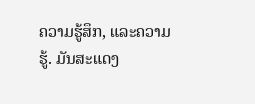ຄວາມຮູ້ສຶກ, ແລະຄວາມຮູ້. ມັນສະແດງ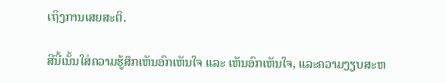ເຖິງການເສຍສະຕິ.

ສີນີ້ເນັ້ນໃສ່ຄວາມຮູ້ສຶກເຫັນອົກເຫັນໃຈ ແລະ ເຫັນອົກເຫັນໃຈ, ແລະຄວາມງຽບສະຫ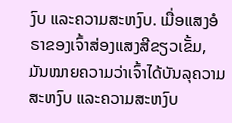ງົບ ແລະຄວາມສະຫງົບ. ເມື່ອແສງອໍຣາຂອງເຈົ້າສ່ອງແສງສີຂຽວເຂັ້ມ, ມັນໝາຍຄວາມວ່າເຈົ້າໄດ້ບັນລຸຄວາມສະຫງົບ ແລະຄວາມສະຫງົບ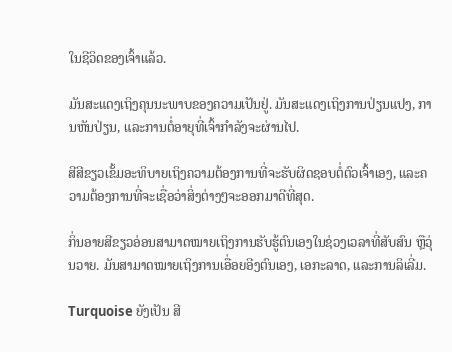ໃນຊີວິດຂອງເຈົ້າແລ້ວ.

ມັນສະແດງເຖິງຄຸນນະພາບຂອງຄວາມເປັນຢູ່. ມັນສະແດງເຖິງການປ່ຽນແປງ, ການຫັນປ່ຽນ, ແລະການຕໍ່ອາຍຸທີ່ເຈົ້າກຳລັງຈະຜ່ານໄປ.

ສີສີຂຽວເຂັ້ມອະທິບາຍເຖິງຄວາມຕ້ອງການທີ່ຈະຮັບຜິດຊອບຕໍ່ຕົວເຈົ້າເອງ, ແລະຄວາມຕ້ອງການທີ່ຈະເຊື່ອວ່າສິ່ງຕ່າງໆຈະອອກມາດີທີ່ສຸດ.

ກິ່ນອາຍສີຂຽວອ່ອນສາມາດໝາຍເຖິງການຮັບຮູ້ຕົນເອງໃນຊ່ວງເວລາທີ່ສັບສົນ ຫຼືວຸ່ນວາຍ. ມັນສາມາດໝາຍເຖິງການເອື່ອຍອີງຕົນເອງ, ເອກະລາດ, ແລະການລິເລີ່ມ.

Turquoise ຍັງເປັນ ສີ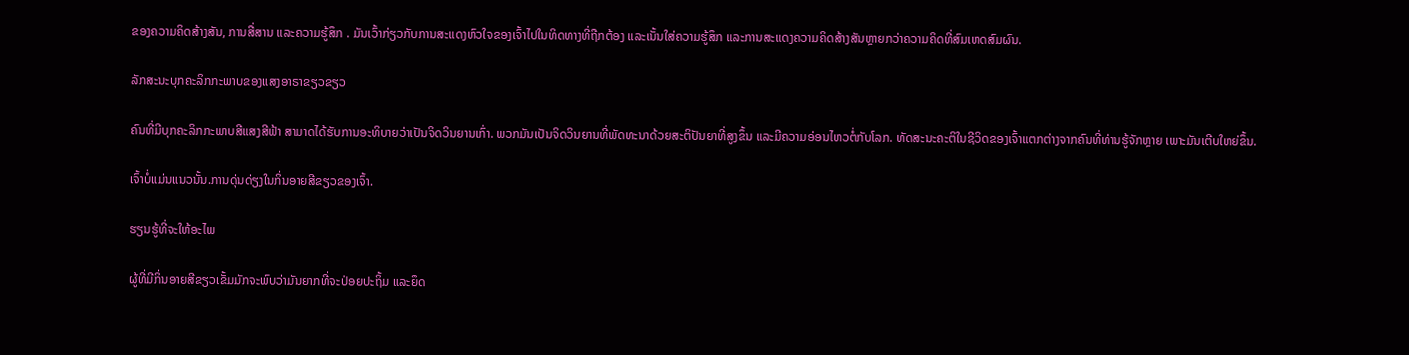ຂອງຄວາມຄິດສ້າງສັນ, ການສື່ສານ ແລະຄວາມຮູ້ສຶກ . ມັນເວົ້າກ່ຽວກັບການສະແດງຫົວໃຈຂອງເຈົ້າໄປໃນທິດທາງທີ່ຖືກຕ້ອງ ແລະເນັ້ນໃສ່ຄວາມຮູ້ສຶກ ແລະການສະແດງຄວາມຄິດສ້າງສັນຫຼາຍກວ່າຄວາມຄິດທີ່ສົມເຫດສົມຜົນ.

ລັກສະນະບຸກຄະລິກກະພາບຂອງແສງອາຣາຂຽວຂຽວ

ຄົນທີ່ມີບຸກຄະລິກກະພາບສີແສງສີຟ້າ ສາມາດໄດ້ຮັບການອະທິບາຍວ່າເປັນຈິດວິນຍານເກົ່າ. ພວກມັນເປັນຈິດວິນຍານທີ່ພັດທະນາດ້ວຍສະຕິປັນຍາທີ່ສູງຂຶ້ນ ແລະມີຄວາມອ່ອນໄຫວຕໍ່ກັບໂລກ. ທັດສະນະຄະຕິໃນຊີວິດຂອງເຈົ້າແຕກຕ່າງຈາກຄົນທີ່ທ່ານຮູ້ຈັກຫຼາຍ ເພາະມັນເຕີບໃຫຍ່ຂຶ້ນ.

ເຈົ້າບໍ່ແມ່ນແນວນັ້ນ.ການດຸ່ນດ່ຽງໃນກິ່ນອາຍສີຂຽວຂອງເຈົ້າ.

ຮຽນຮູ້ທີ່ຈະໃຫ້ອະໄພ

ຜູ້ທີ່ມີກິ່ນອາຍສີຂຽວເຂັ້ມມັກຈະພົບວ່າມັນຍາກທີ່ຈະປ່ອຍປະຖິ້ມ ແລະຍຶດ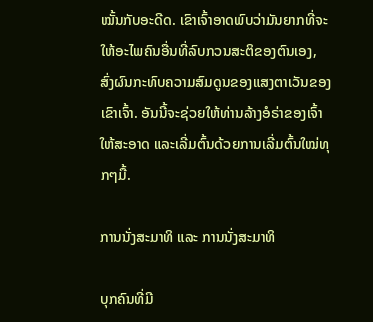ໝັ້ນກັບອະດີດ. ເຂົາເຈົ້າອາດພົບວ່າມັນຍາກທີ່ຈະໃຫ້ອະໄພຄົນອື່ນທີ່ລົບກວນສະຕິຂອງຕົນເອງ, ສົ່ງຜົນກະທົບຄວາມສົມດູນຂອງແສງຕາເວັນຂອງເຂົາເຈົ້າ. ອັນນີ້ຈະຊ່ວຍໃຫ້ທ່ານລ້າງອໍຣ່າຂອງເຈົ້າໃຫ້ສະອາດ ແລະເລີ່ມຕົ້ນດ້ວຍການເລີ່ມຕົ້ນໃໝ່ທຸກໆມື້.

ການນັ່ງສະມາທິ ແລະ ການນັ່ງສະມາທິ

ບຸກຄົນທີ່ມີ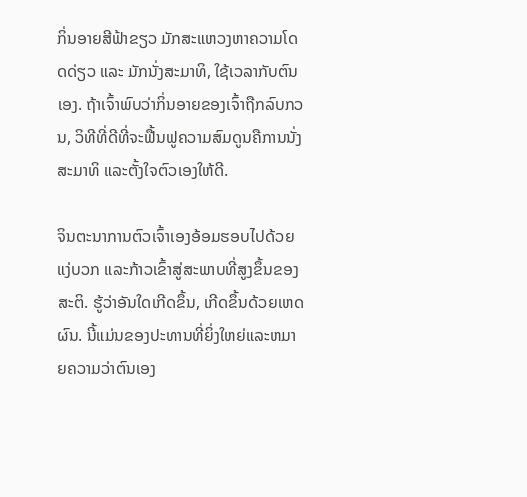ກິ່ນອາຍສີຟ້າຂຽວ ມັກສະແຫວງຫາຄວາມໂດດດ່ຽວ ແລະ ມັກນັ່ງສະມາທິ, ໃຊ້ເວລາກັບຕົນເອງ. ຖ້າເຈົ້າພົບວ່າກິ່ນອາຍຂອງເຈົ້າຖືກລົບກວນ, ວິທີທີ່ດີທີ່ຈະຟື້ນຟູຄວາມສົມດູນຄືການນັ່ງສະມາທິ ແລະຕັ້ງໃຈຕົວເອງໃຫ້ດີ.

ຈິນຕະນາການຕົວເຈົ້າເອງອ້ອມຮອບໄປດ້ວຍແງ່ບວກ ແລະກ້າວເຂົ້າສູ່ສະພາບທີ່ສູງຂຶ້ນຂອງສະຕິ. ຮູ້ວ່າອັນໃດເກີດຂຶ້ນ, ເກີດຂຶ້ນດ້ວຍເຫດຜົນ. ນີ້ແມ່ນຂອງປະທານທີ່ຍິ່ງໃຫຍ່ແລະຫມາຍຄວາມວ່າຕົນເອງ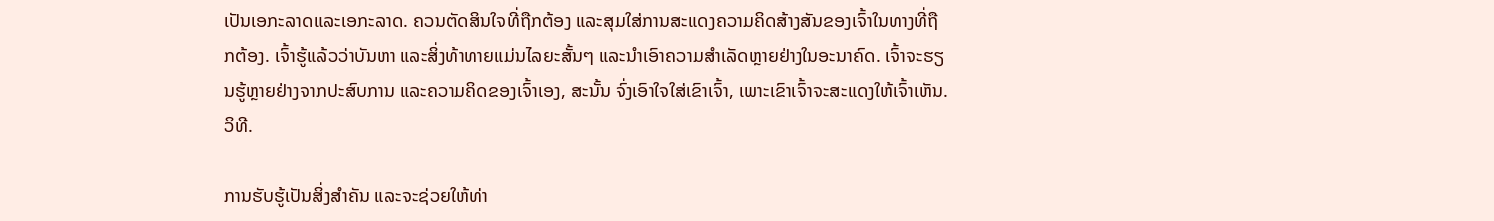ເປັນເອກະລາດແລະເອກະລາດ. ຄວນຕັດສິນໃຈທີ່ຖືກຕ້ອງ ແລະສຸມໃສ່ການສະແດງຄວາມຄິດສ້າງສັນຂອງເຈົ້າໃນທາງທີ່ຖືກຕ້ອງ. ເຈົ້າຮູ້ແລ້ວວ່າບັນຫາ ແລະສິ່ງທ້າທາຍແມ່ນໄລຍະສັ້ນໆ ແລະນໍາເອົາຄວາມສຳເລັດຫຼາຍຢ່າງໃນອະນາຄົດ. ເຈົ້າຈະຮຽນຮູ້ຫຼາຍຢ່າງຈາກປະສົບການ ແລະຄວາມຄິດຂອງເຈົ້າເອງ, ສະນັ້ນ ຈົ່ງເອົາໃຈໃສ່ເຂົາເຈົ້າ, ເພາະເຂົາເຈົ້າຈະສະແດງໃຫ້ເຈົ້າເຫັນ.ວິທີ.

ການຮັບຮູ້ເປັນສິ່ງສຳຄັນ ແລະຈະຊ່ວຍໃຫ້ທ່າ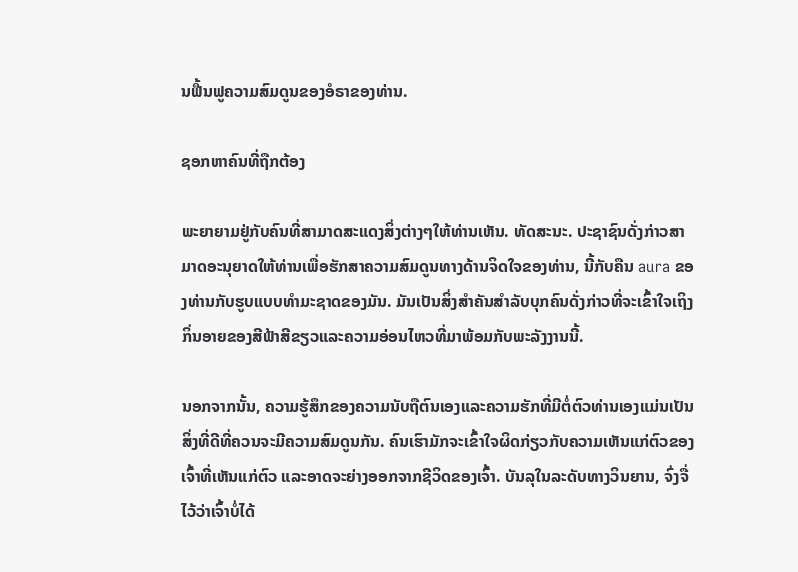ນຟື້ນຟູຄວາມສົມດູນຂອງອໍຣາຂອງທ່ານ.

ຊອກຫາຄົນທີ່ຖືກຕ້ອງ

ພະຍາຍາມຢູ່ກັບຄົນທີ່ສາມາດສະແດງສິ່ງຕ່າງໆໃຫ້ທ່ານເຫັນ. ທັດສະນະ. ປະຊາຊົນດັ່ງກ່າວສາມາດອະນຸຍາດໃຫ້ທ່ານເພື່ອຮັກສາຄວາມສົມດູນທາງດ້ານຈິດໃຈຂອງທ່ານ, ນີ້ກັບຄືນ aura ຂອງທ່ານກັບຮູບແບບທໍາມະຊາດຂອງມັນ. ມັນເປັນສິ່ງສໍາຄັນສໍາລັບບຸກຄົນດັ່ງກ່າວທີ່ຈະເຂົ້າໃຈເຖິງກິ່ນອາຍຂອງສີຟ້າສີຂຽວແລະຄວາມອ່ອນໄຫວທີ່ມາພ້ອມກັບພະລັງງານນີ້.

ນອກຈາກນັ້ນ, ຄວາມຮູ້ສຶກຂອງຄວາມນັບຖືຕົນເອງແລະຄວາມຮັກທີ່ມີຕໍ່ຕົວທ່ານເອງແມ່ນເປັນສິ່ງທີ່ດີທີ່ຄວນຈະມີຄວາມສົມດູນກັນ. ຄົນເຮົາມັກຈະເຂົ້າໃຈຜິດກ່ຽວກັບຄວາມເຫັນແກ່ຕົວຂອງເຈົ້າທີ່ເຫັນແກ່ຕົວ ແລະອາດຈະຍ່າງອອກຈາກຊີວິດຂອງເຈົ້າ. ບັນລຸໃນລະດັບທາງວິນຍານ, ຈົ່ງຈື່ໄວ້ວ່າເຈົ້າບໍ່ໄດ້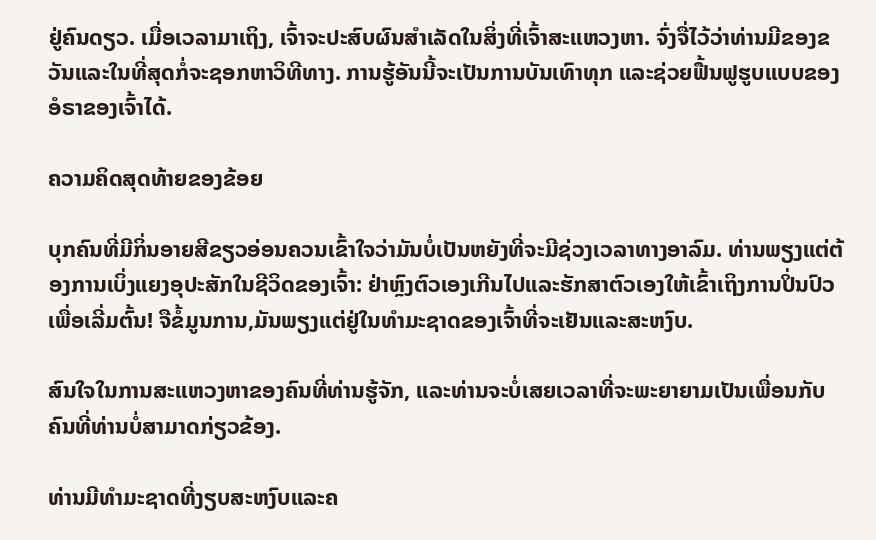ຢູ່ຄົນດຽວ. ເມື່ອເວລາມາເຖິງ, ເຈົ້າຈະປະສົບຜົນສຳເລັດໃນສິ່ງທີ່ເຈົ້າສະແຫວງຫາ. ຈົ່ງຈື່ໄວ້ວ່າທ່ານມີຂອງຂວັນແລະໃນທີ່ສຸດກໍ່ຈະຊອກຫາວິທີທາງ. ການຮູ້ອັນນີ້ຈະເປັນການບັນເທົາທຸກ ແລະຊ່ວຍຟື້ນຟູຮູບແບບຂອງອໍຣາຂອງເຈົ້າໄດ້.

ຄວາມຄິດສຸດທ້າຍຂອງຂ້ອຍ

ບຸກຄົນທີ່ມີກິ່ນອາຍສີຂຽວອ່ອນຄວນເຂົ້າໃຈວ່າມັນບໍ່ເປັນຫຍັງທີ່ຈະມີຊ່ວງເວລາທາງອາລົມ. ທ່ານພຽງແຕ່ຕ້ອງການເບິ່ງແຍງອຸປະສັກໃນຊີວິດຂອງເຈົ້າ: ຢ່າຫຼົງຕົວເອງເກີນໄປແລະຮັກສາຕົວເອງໃຫ້ເຂົ້າເຖິງການປິ່ນປົວເພື່ອເລີ່ມຕົ້ນ! ຈືຂໍ້ມູນການ,ມັນພຽງແຕ່ຢູ່ໃນທໍາມະຊາດຂອງເຈົ້າທີ່ຈະເຢັນແລະສະຫງົບ.

ສົນໃຈໃນການສະແຫວງຫາຂອງຄົນທີ່ທ່ານຮູ້ຈັກ, ແລະທ່ານຈະບໍ່ເສຍເວລາທີ່ຈະພະຍາຍາມເປັນເພື່ອນກັບຄົນທີ່ທ່ານບໍ່ສາມາດກ່ຽວຂ້ອງ.

ທ່ານມີທໍາມະຊາດທີ່ງຽບສະຫງົບແລະຄ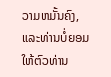ວາມຫມັ້ນຄົງ, ແລະທ່ານບໍ່ຍອມໃຫ້ຕົວທ່ານ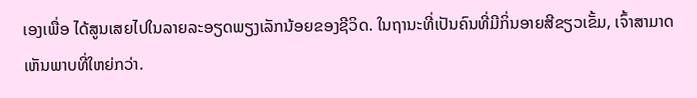ເອງເພື່ອ ໄດ້ສູນເສຍໄປໃນລາຍລະອຽດພຽງເລັກນ້ອຍຂອງຊີວິດ. ໃນຖານະທີ່ເປັນຄົນທີ່ມີກິ່ນອາຍສີຂຽວເຂັ້ມ, ເຈົ້າສາມາດເຫັນພາບທີ່ໃຫຍ່ກວ່າ.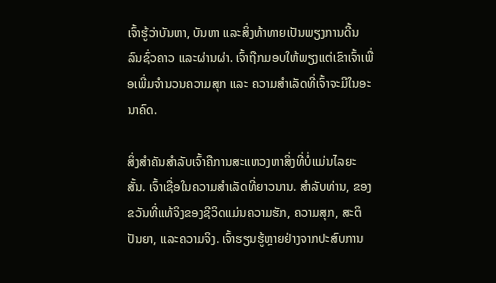ເຈົ້າຮູ້ວ່າບັນຫາ, ບັນຫາ ແລະສິ່ງທ້າທາຍເປັນພຽງການດີ້ນລົນຊົ່ວຄາວ ແລະຜ່ານຜ່າ. ເຈົ້າຖືກມອບໃຫ້ພຽງແຕ່ເຂົາເຈົ້າເພື່ອເພີ່ມຈຳນວນຄວາມສຸກ ແລະ ຄວາມສຳເລັດທີ່ເຈົ້າຈະມີໃນອະນາຄົດ.

ສິ່ງສຳຄັນສຳລັບເຈົ້າຄືການສະແຫວງຫາສິ່ງທີ່ບໍ່ແມ່ນໄລຍະສັ້ນ. ເຈົ້າເຊື່ອໃນຄວາມສຳເລັດທີ່ຍາວນານ. ສໍາລັບທ່ານ, ຂອງຂວັນທີ່ແທ້ຈິງຂອງຊີວິດແມ່ນຄວາມຮັກ, ຄວາມສຸກ, ສະຕິປັນຍາ, ແລະຄວາມຈິງ. ເຈົ້າຮຽນຮູ້ຫຼາຍຢ່າງຈາກປະສົບການ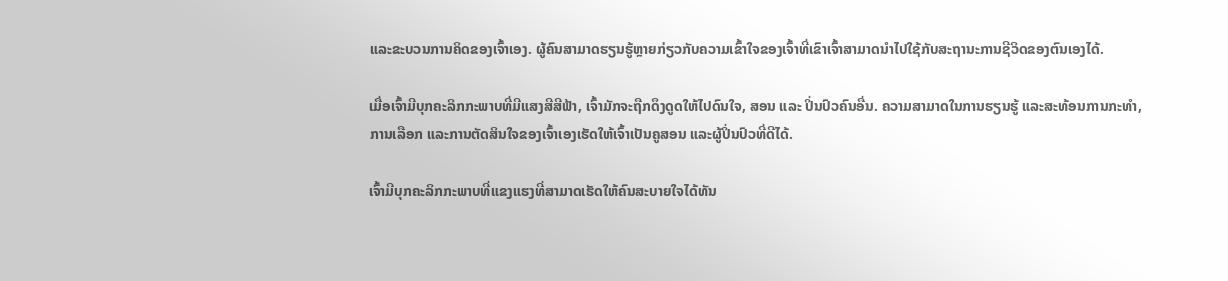ແລະຂະບວນການຄິດຂອງເຈົ້າເອງ. ຜູ້ຄົນສາມາດຮຽນຮູ້ຫຼາຍກ່ຽວກັບຄວາມເຂົ້າໃຈຂອງເຈົ້າທີ່ເຂົາເຈົ້າສາມາດນໍາໄປໃຊ້ກັບສະຖານະການຊີວິດຂອງຕົນເອງໄດ້.

ເມື່ອເຈົ້າມີບຸກຄະລິກກະພາບທີ່ມີແສງສີສີຟ້າ, ເຈົ້າມັກຈະຖືກດຶງດູດໃຫ້ໄປດົນໃຈ, ສອນ ແລະ ປິ່ນປົວຄົນອື່ນ. ຄວາມສາມາດໃນການຮຽນຮູ້ ແລະສະທ້ອນການກະທຳ, ການເລືອກ ແລະການຕັດສິນໃຈຂອງເຈົ້າເອງເຮັດໃຫ້ເຈົ້າເປັນຄູສອນ ແລະຜູ້ປິ່ນປົວທີ່ດີໄດ້.

ເຈົ້າມີບຸກຄະລິກກະພາບທີ່ແຂງແຮງທີ່ສາມາດເຮັດໃຫ້ຄົນສະບາຍໃຈໄດ້ທັນ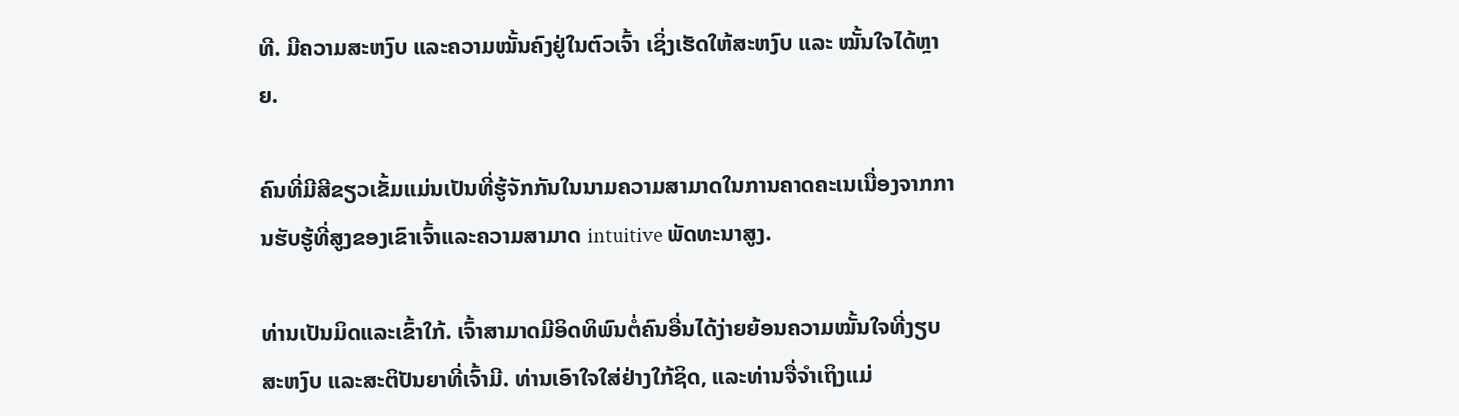ທີ. ມີຄວາມສະຫງົບ ແລະຄວາມໝັ້ນຄົງຢູ່ໃນຕົວເຈົ້າ ເຊິ່ງເຮັດໃຫ້ສະຫງົບ ແລະ ໝັ້ນໃຈໄດ້ຫຼາຍ.

ຄົນທີ່ມີສີຂຽວເຂັ້ມແມ່ນເປັນທີ່ຮູ້ຈັກກັນໃນນາມຄວາມສາມາດໃນການຄາດຄະເນເນື່ອງຈາກການຮັບຮູ້ທີ່ສູງຂອງເຂົາເຈົ້າແລະຄວາມສາມາດ intuitive ພັດທະນາສູງ.

ທ່ານເປັນມິດແລະເຂົ້າໃກ້. ເຈົ້າສາມາດມີອິດທິພົນຕໍ່ຄົນອື່ນໄດ້ງ່າຍຍ້ອນຄວາມໝັ້ນໃຈທີ່ງຽບສະຫງົບ ແລະສະຕິປັນຍາທີ່ເຈົ້າມີ. ທ່ານເອົາໃຈໃສ່ຢ່າງໃກ້ຊິດ, ແລະທ່ານຈື່ຈໍາເຖິງແມ່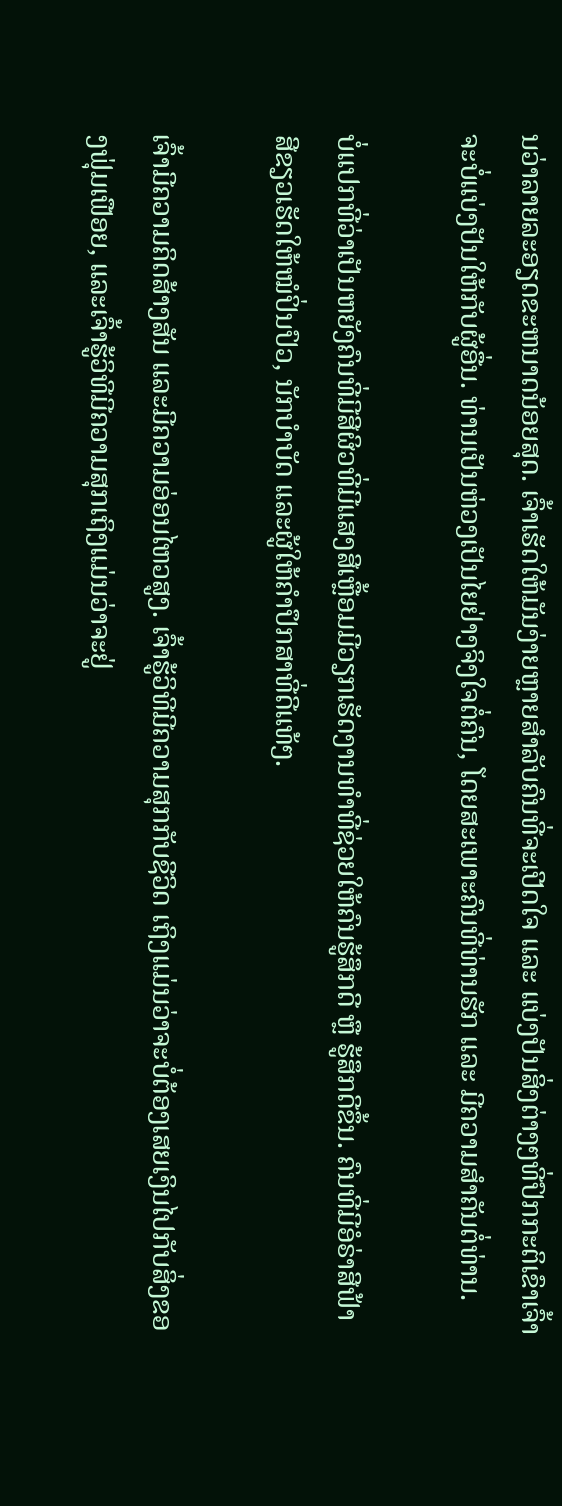ນວ່າລາຍລະອຽດຂະຫນາດນ້ອຍສຸດ. ເຈົ້າເຮັດໃຫ້ມັນງ່າຍຫຼາຍສຳລັບຄົນທີ່ຈະເປີດໃຈ ແລະ ແບ່ງປັນສິ່ງຕ່າງໆທີ່ປົກກະຕິເຂົາເຈົ້າຈະບໍ່ແບ່ງປັນໃຫ້ກັບຜູ້ອື່ນ. ທ່ານເປັນຫ່ວງເປັນໄຍຢ່າງຈິງໃຈຕໍ່ຄົນ, ໂດຍສະເພາະຄົນທີ່ທ່ານຮັກ ແລະ ມີຄວາມສຳຄັນຕໍ່ທ່ານ.

ບໍ່ແປກທີ່ວ່າເປັນຫຍັງຄົນທີ່ມີສີຜິວທີ່ມີແສງສີເຫຼື້ອມມີວຽກເຮັດງານທຳທີ່ຊ່ວຍໃຫ້ຄົນຮູ້ສຶກດີ ຫຼື ຮູ້ສຶກດີຂຶ້ນ. ຄົນທີ່ມີອໍຣ່າສີຟ້າສີຂຽວເຮັດໃຫ້ໝໍປິ່ນປົວ, ນັກບຳບັດ ແລະຜູ້ໃຫ້ຄຳປຶກສາທີ່ດີແທ້ໆ.

ເຈົ້າມີຄວາມຄິດສ້າງສັນ ແລະມີຄວາມອ່ອນໄຫວສູງ. ເຈົ້າຮູ້ວິທີມີຄວາມສຸກກັບຊີວິດ ເຖິງແມ່ນວ່າຈະບໍ່ຕ້ອງເສຍເງິນໄປກັບສິ່ງຂອງຟຸ່ມເຟືອຍ, ແລະເຈົ້າຮູ້ວິທີມີຄວາມສຸກເຖິງແມ່ນວ່າຈະຢູ່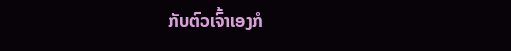ກັບຕົວເຈົ້າເອງກໍ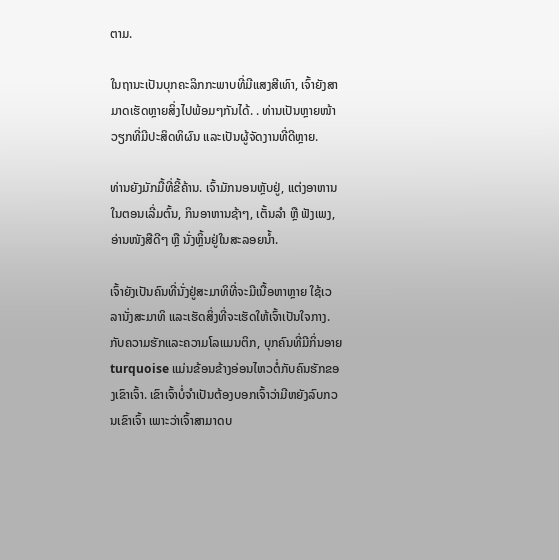ຕາມ.

ໃນຖານະເປັນບຸກຄະລິກກະພາບທີ່ມີແສງສີເທົາ, ເຈົ້າຍັງສາມາດເຮັດຫຼາຍສິ່ງໄປພ້ອມໆກັນໄດ້. . ທ່ານເປັນຫຼາຍໜ້າວຽກທີ່ມີປະສິດທິຜົນ ແລະເປັນຜູ້ຈັດງານທີ່ດີຫຼາຍ.

ທ່ານຍັງມັກມື້ທີ່ຂີ້ຄ້ານ. ເຈົ້າມັກນອນຫຼັບຢູ່, ແຕ່ງອາຫານໃນຕອນເລີ່ມຕົ້ນ, ກິນອາຫານຊ້າໆ, ເຕັ້ນລຳ ຫຼື ຟັງເພງ, ອ່ານໜັງສືດີໆ ຫຼື ນັ່ງຫຼິ້ນຢູ່ໃນສະລອຍນໍ້າ.

ເຈົ້າຍັງເປັນຄົນທີ່ນັ່ງຢູ່ສະມາທິທີ່ຈະມີເນື້ອຫາຫຼາຍ ໃຊ້ເວລານັ່ງສະມາທິ ແລະເຮັດສິ່ງທີ່ຈະເຮັດໃຫ້ເຈົ້າເປັນໃຈກາງ. ກັບຄວາມຮັກແລະຄວາມໂລແມນຕິກ, ບຸກຄົນທີ່ມີກິ່ນອາຍ turquoise ແມ່ນຂ້ອນຂ້າງອ່ອນໄຫວຕໍ່ກັບຄົນຮັກຂອງເຂົາເຈົ້າ. ເຂົາເຈົ້າບໍ່ຈຳເປັນຕ້ອງບອກເຈົ້າວ່າມີຫຍັງລົບກວນເຂົາເຈົ້າ ເພາະວ່າເຈົ້າສາມາດບ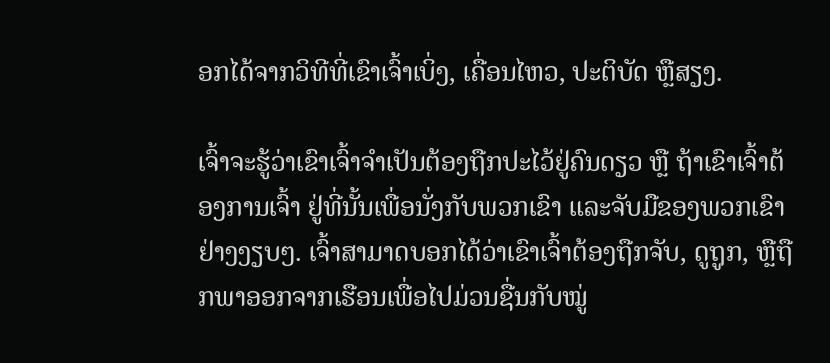ອກໄດ້ຈາກວິທີທີ່ເຂົາເຈົ້າເບິ່ງ, ເຄື່ອນໄຫວ, ປະຕິບັດ ຫຼືສຽງ.

ເຈົ້າຈະຮູ້ວ່າເຂົາເຈົ້າຈໍາເປັນຕ້ອງຖືກປະໄວ້ຢູ່ຄົນດຽວ ຫຼື ຖ້າເຂົາເຈົ້າຕ້ອງການເຈົ້າ ຢູ່ທີ່ນັ້ນເພື່ອນັ່ງກັບພວກເຂົາ ແລະຈັບມືຂອງພວກເຂົາຢ່າງງຽບໆ. ເຈົ້າສາມາດບອກໄດ້ວ່າເຂົາເຈົ້າຕ້ອງຖືກຈັບ, ດູຖູກ, ຫຼືຖືກພາອອກຈາກເຮືອນເພື່ອໄປມ່ວນຊື່ນກັບໝູ່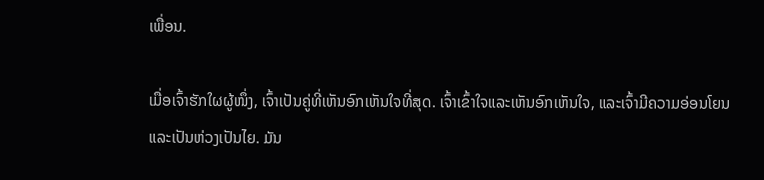ເພື່ອນ.

ເມື່ອເຈົ້າຮັກໃຜຜູ້ໜຶ່ງ, ເຈົ້າເປັນຄູ່ທີ່ເຫັນອົກເຫັນໃຈທີ່ສຸດ. ເຈົ້າເຂົ້າໃຈແລະເຫັນອົກເຫັນໃຈ, ແລະເຈົ້າມີຄວາມອ່ອນໂຍນແລະເປັນຫ່ວງເປັນໄຍ. ມັນ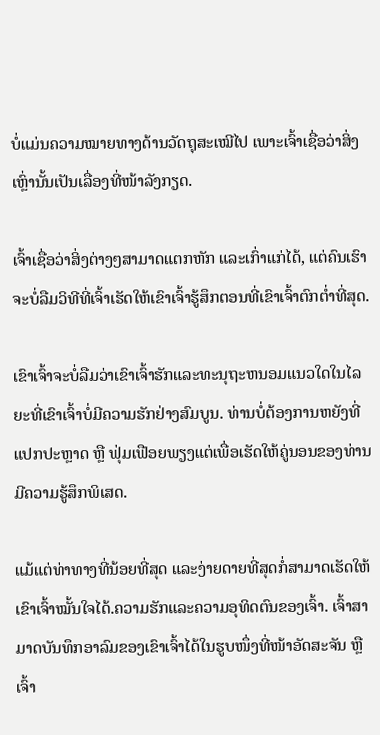ບໍ່ແມ່ນຄວາມໝາຍທາງດ້ານວັດຖຸສະເໝີໄປ ເພາະເຈົ້າເຊື່ອວ່າສິ່ງເຫຼົ່ານັ້ນເປັນເລື່ອງທີ່ໜ້າລັງກຽດ.

ເຈົ້າເຊື່ອວ່າສິ່ງຕ່າງໆສາມາດແຕກຫັກ ແລະເກົ່າແກ່ໄດ້, ແຕ່ຄົນເຮົາຈະບໍ່ລືມວິທີທີ່ເຈົ້າເຮັດໃຫ້ເຂົາເຈົ້າຮູ້ສຶກຕອນທີ່ເຂົາເຈົ້າຕົກຕໍ່າທີ່ສຸດ.

ເຂົາເຈົ້າຈະບໍ່ລືມວ່າເຂົາເຈົ້າຮັກແລະທະນຸຖະຫນອມແນວໃດໃນໄລຍະທີ່ເຂົາເຈົ້າບໍ່ມີຄວາມຮັກຢ່າງສົມບູນ. ທ່ານບໍ່ຕ້ອງການຫຍັງທີ່ແປກປະຫຼາດ ຫຼື ຟຸ່ມເຟືອຍພຽງແຕ່ເພື່ອເຮັດໃຫ້ຄູ່ນອນຂອງທ່ານມີຄວາມຮູ້ສຶກພິເສດ.

ແມ້ແຕ່ທ່າທາງທີ່ນ້ອຍທີ່ສຸດ ແລະງ່າຍດາຍທີ່ສຸດກໍ່ສາມາດເຮັດໃຫ້ເຂົາເຈົ້າໝັ້ນໃຈໄດ້.ຄວາມຮັກແລະຄວາມອຸທິດຕົນຂອງເຈົ້າ. ເຈົ້າສາມາດບັນທຶກອາລົມຂອງເຂົາເຈົ້າໄດ້ໃນຮູບໜຶ່ງທີ່ໜ້າອັດສະຈັນ ຫຼື ເຈົ້າ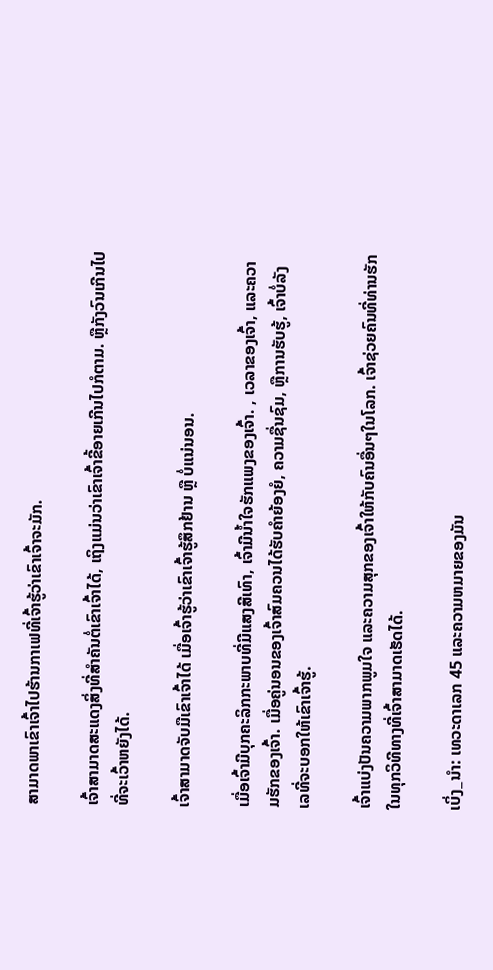ສາມາດພາເຂົາເຈົ້າໄປຮ້ານກາເຟທີ່ເຈົ້າຮູ້ວ່າເຂົາເຈົ້າຈະມັກ.

ເຈົ້າສາມາດສະແດງສິ່ງທີ່ສຳຄັນຕໍ່ເຂົາເຈົ້າໄດ້, ເຖິງແມ່ນວ່າເຂົາເຈົ້າຂີ້ອາຍເກີນໄປກໍຕາມ. ຫຼືກັງວົນເກີນໄປທີ່ຈະເວົ້າຫຍັງໄດ້.

ເຈົ້າສາມາດຈັບມືເຂົາເຈົ້າໄດ້ ເມື່ອເຈົ້າຮູ້ວ່າເຂົາເຈົ້າຮູ້ສຶກຢ້ານ ຫຼື ບໍ່ແນ່ນອນ.

ເມື່ອເຈົ້າມີບຸກຄະລິກກະພາບທີ່ມີແສງສີເທົາ, ເຈົ້າມີນໍ້າໃຈຮັກແພງຂອງເຈົ້າ. , ເວລາຂອງເຈົ້າ, ແລະຄວາມຮັກຂອງເຈົ້າ. ເມື່ອຄູ່ນອນຂອງເຈົ້າສົມຄວນໄດ້ຮັບຄຳຍ້ອງຍໍ, ຄວາມຊື່ນຊົມ, ຫຼືການຮັບຮູ້, ເຈົ້າບໍ່ລັງເລທີ່ຈະບອກໃຫ້ເຂົາເຈົ້າຮູ້.

ເຈົ້າແບ່ງປັນຄວາມພາກພູມໃຈ ແລະຄວາມສຸກຂອງເຈົ້າໃຫ້ກັບຄົນອື່ນໆໃນໂລກ. ເຈົ້າຊ່ວຍຄົນທີ່ທ່ານຮັກໃນທຸກວິທີທາງທີ່ເຈົ້າສາມາດເຮັດໄດ້.

ເບິ່ງ_ນຳ: ເທວະດາເລກ 45 ແລະຄວາມຫມາຍຂອງມັນ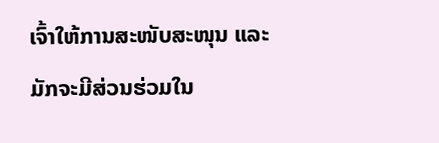ເຈົ້າໃຫ້ການສະໜັບສະໜຸນ ແລະມັກຈະມີສ່ວນຮ່ວມໃນ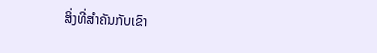ສິ່ງທີ່ສຳຄັນກັບເຂົາ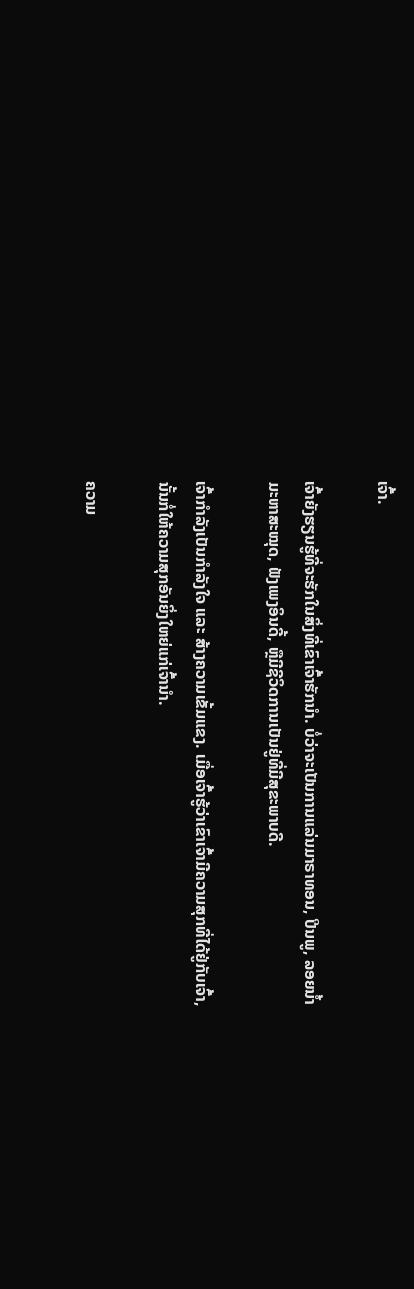ເຈົ້າ.

ເຈົ້າຍັງຮຽນຮູ້ທີ່ຈະຮັກໃນສິ່ງທີ່ເຂົາເຈົ້າຮັກນຳ. ບໍ່ວ່າຈະເປັນການແລ່ນມາຣາທອນ, ປີນພູ, ລອຍນ້ຳມະຫາສະໝຸດ, ຟັງເພງອິນດີ້, ຫຼືມີຊີວິດການເປັນຢູ່ທີ່ມີສຸຂະພາບດີ.

ເຈົ້າກຳລັງເປັນກຳລັງໃຈ ແລະ ສ້າງຄວາມເຂັ້ມແຂງ. ເມື່ອເຈົ້າຮູ້ວ່າເຂົາເຈົ້າມີຄວາມສຸກທີ່ໄດ້ຢູ່ກັບເຈົ້າ, ນັ້ນກໍ່ໃຫ້ຄວາມສຸກອັນຍິ່ງໃຫຍ່ແກ່ເຈົ້ານຳ.

ຄວາມ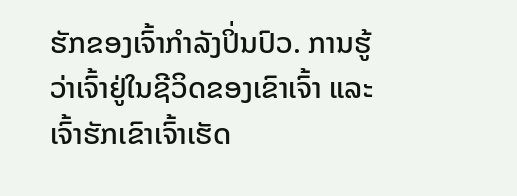ຮັກຂອງເຈົ້າກຳລັງປິ່ນປົວ. ການຮູ້ວ່າເຈົ້າຢູ່ໃນຊີວິດຂອງເຂົາເຈົ້າ ແລະເຈົ້າຮັກເຂົາເຈົ້າເຮັດ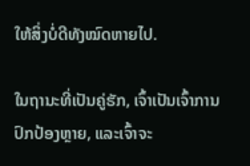ໃຫ້ສິ່ງບໍ່ດີທັງໝົດຫາຍໄປ.

ໃນຖານະທີ່ເປັນຄູ່ຮັກ, ເຈົ້າເປັນເຈົ້າການປົກປ້ອງຫຼາຍ, ແລະເຈົ້າຈະ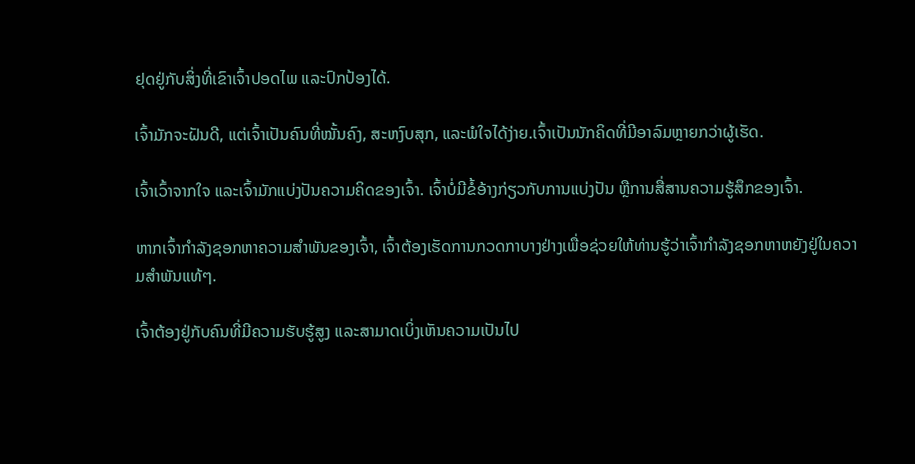ຢຸດຢູ່ກັບສິ່ງທີ່ເຂົາເຈົ້າປອດໄພ ແລະປົກປ້ອງໄດ້.

ເຈົ້າມັກຈະຝັນດີ, ແຕ່ເຈົ້າເປັນຄົນທີ່ໝັ້ນຄົງ, ສະຫງົບສຸກ, ແລະພໍໃຈໄດ້ງ່າຍ.ເຈົ້າເປັນນັກຄິດທີ່ມີອາລົມຫຼາຍກວ່າຜູ້ເຮັດ.

ເຈົ້າເວົ້າຈາກໃຈ ແລະເຈົ້າມັກແບ່ງປັນຄວາມຄິດຂອງເຈົ້າ. ເຈົ້າບໍ່ມີຂໍ້ອ້າງກ່ຽວກັບການແບ່ງປັນ ຫຼືການສື່ສານຄວາມຮູ້ສຶກຂອງເຈົ້າ.

ຫາກເຈົ້າກຳລັງຊອກຫາຄວາມສຳພັນຂອງເຈົ້າ, ເຈົ້າຕ້ອງເຮັດການກວດກາບາງຢ່າງເພື່ອຊ່ວຍໃຫ້ທ່ານຮູ້ວ່າເຈົ້າກຳລັງຊອກຫາຫຍັງຢູ່ໃນຄວາມສຳພັນແທ້ໆ.

ເຈົ້າຕ້ອງຢູ່ກັບຄົນທີ່ມີຄວາມຮັບຮູ້ສູງ ແລະສາມາດເບິ່ງເຫັນຄວາມເປັນໄປ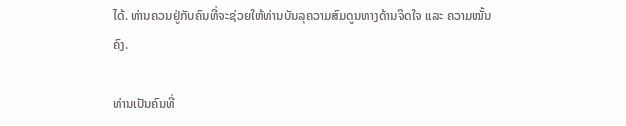ໄດ້. ທ່ານຄວນຢູ່ກັບຄົນທີ່ຈະຊ່ວຍໃຫ້ທ່ານບັນລຸຄວາມສົມດູນທາງດ້ານຈິດໃຈ ແລະ ຄວາມໝັ້ນຄົງ.

ທ່ານເປັນຄົນທີ່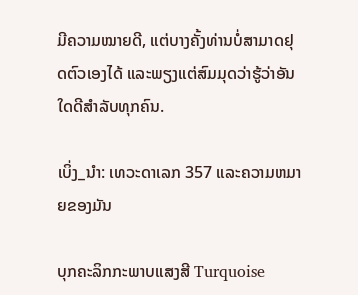ມີຄວາມໝາຍດີ, ແຕ່ບາງຄັ້ງທ່ານບໍ່ສາມາດຢຸດຕົວເອງໄດ້ ແລະພຽງແຕ່ສົມມຸດວ່າຮູ້ວ່າອັນໃດດີສຳລັບທຸກຄົນ.

ເບິ່ງ_ນຳ: ເທວະດາເລກ 357 ແລະຄວາມຫມາຍຂອງມັນ

ບຸກຄະລິກກະພາບແສງສີ Turquoise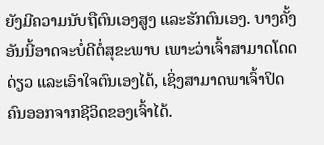ຍັງມີຄວາມນັບຖືຕົນເອງສູງ ແລະຮັກຕົນເອງ. ບາງຄັ້ງອັນນີ້ອາດຈະບໍ່ດີຕໍ່ສຸຂະພາບ ເພາະວ່າເຈົ້າສາມາດໂດດດ່ຽວ ແລະເອົາໃຈຕົນເອງໄດ້, ເຊິ່ງສາມາດພາເຈົ້າປິດຄົນອອກຈາກຊີວິດຂອງເຈົ້າໄດ້.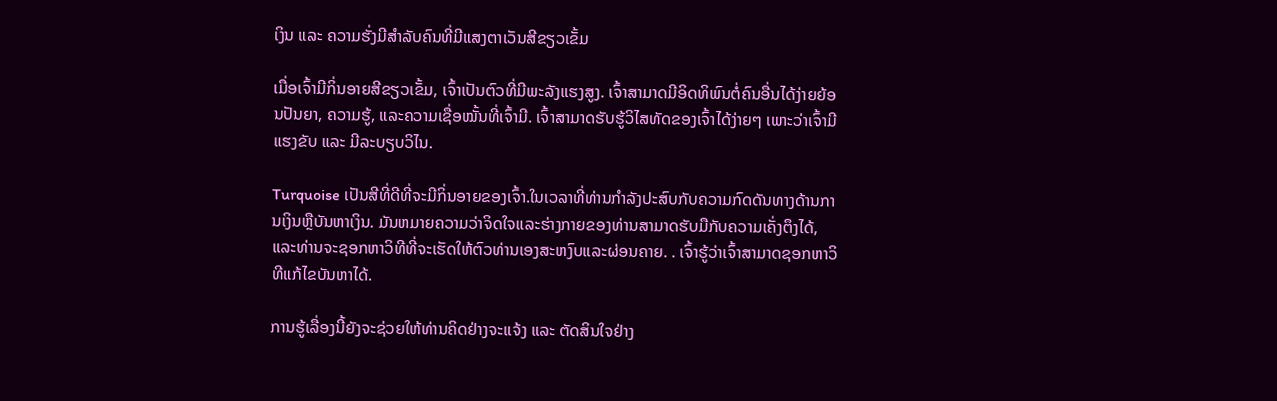ເງິນ ແລະ ຄວາມຮັ່ງມີສຳລັບຄົນທີ່ມີແສງຕາເວັນສີຂຽວເຂັ້ມ

ເມື່ອເຈົ້າມີກິ່ນອາຍສີຂຽວເຂັ້ມ, ເຈົ້າເປັນຕົວທີ່ມີພະລັງແຮງສູງ. ເຈົ້າສາມາດມີອິດທິພົນຕໍ່ຄົນອື່ນໄດ້ງ່າຍຍ້ອນປັນຍາ, ຄວາມຮູ້, ແລະຄວາມເຊື່ອໝັ້ນທີ່ເຈົ້າມີ. ເຈົ້າສາມາດຮັບຮູ້ວິໄສທັດຂອງເຈົ້າໄດ້ງ່າຍໆ ເພາະວ່າເຈົ້າມີແຮງຂັບ ແລະ ມີລະບຽບວິໄນ.

Turquoise ເປັນສີທີ່ດີທີ່ຈະມີກິ່ນອາຍຂອງເຈົ້າ.ໃນເວລາທີ່ທ່ານກໍາລັງປະສົບກັບຄວາມກົດດັນທາງດ້ານການເງິນຫຼືບັນຫາເງິນ. ມັນຫມາຍຄວາມວ່າຈິດໃຈແລະຮ່າງກາຍຂອງທ່ານສາມາດຮັບມືກັບຄວາມເຄັ່ງຕຶງໄດ້, ແລະທ່ານຈະຊອກຫາວິທີທີ່ຈະເຮັດໃຫ້ຕົວທ່ານເອງສະຫງົບແລະຜ່ອນຄາຍ. . ເຈົ້າຮູ້ວ່າເຈົ້າສາມາດຊອກຫາວິທີແກ້ໄຂບັນຫາໄດ້.

ການຮູ້ເລື່ອງນີ້ຍັງຈະຊ່ວຍໃຫ້ທ່ານຄິດຢ່າງຈະແຈ້ງ ແລະ ຕັດສິນໃຈຢ່າງ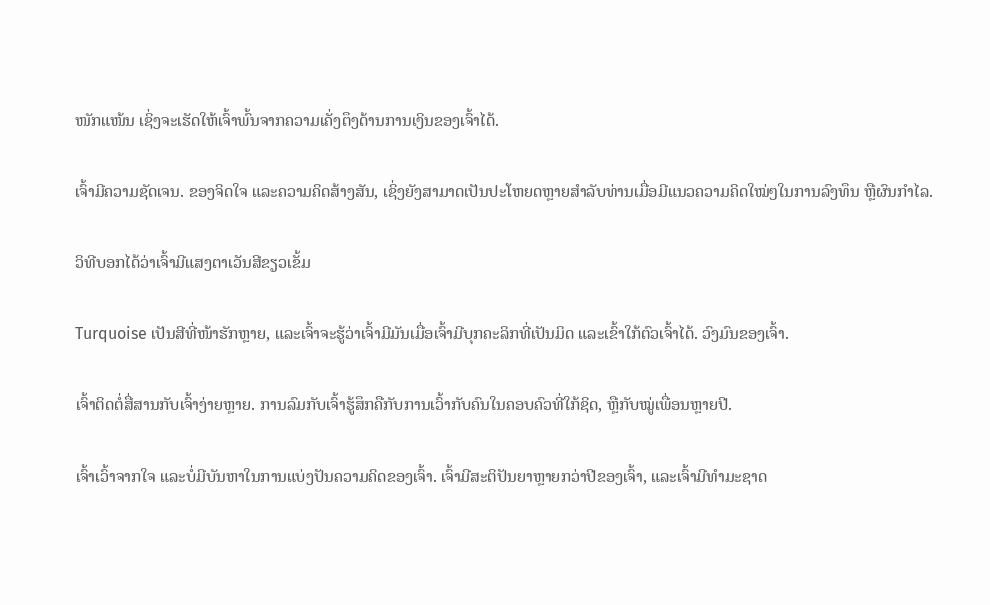ໜັກແໜ້ນ ເຊິ່ງຈະເຮັດໃຫ້ເຈົ້າພົ້ນຈາກຄວາມເຄັ່ງຕຶງດ້ານການເງິນຂອງເຈົ້າໄດ້.

ເຈົ້າມີຄວາມຊັດເຈນ. ຂອງຈິດໃຈ ແລະຄວາມຄິດສ້າງສັນ, ເຊິ່ງຍັງສາມາດເປັນປະໂຫຍດຫຼາຍສຳລັບທ່ານເມື່ອມີແນວຄວາມຄິດໃໝ່ໆໃນການລົງທຶນ ຫຼືຜົນກຳໄລ.

ວິທີບອກໄດ້ວ່າເຈົ້າມີແສງຕາເວັນສີຂຽວເຂັ້ມ

Turquoise ເປັນສີທີ່ໜ້າຮັກຫຼາຍ, ແລະເຈົ້າຈະຮູ້ວ່າເຈົ້າມີມັນເມື່ອເຈົ້າມີບຸກຄະລິກທີ່ເປັນມິດ ແລະເຂົ້າໃກ້ຕົວເຈົ້າໄດ້. ວົງມົນຂອງເຈົ້າ.

ເຈົ້າຕິດຕໍ່ສື່ສານກັບເຈົ້າງ່າຍຫຼາຍ. ການລົມກັບເຈົ້າຮູ້ສຶກຄືກັບການເວົ້າກັບຄົນໃນຄອບຄົວທີ່ໃກ້ຊິດ, ຫຼືກັບໝູ່ເພື່ອນຫຼາຍປີ.

ເຈົ້າເວົ້າຈາກໃຈ ແລະບໍ່ມີບັນຫາໃນການແບ່ງປັນຄວາມຄິດຂອງເຈົ້າ. ເຈົ້າມີສະຕິປັນຍາຫຼາຍກວ່າປີຂອງເຈົ້າ, ແລະເຈົ້າມີທຳມະຊາດ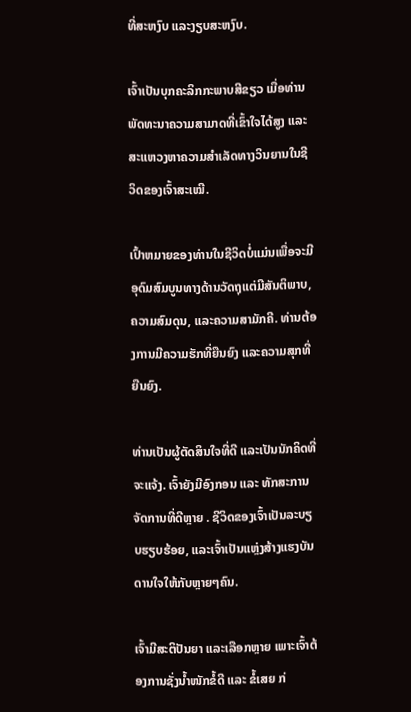ທີ່ສະຫງົບ ແລະງຽບສະຫງົບ.

ເຈົ້າເປັນບຸກຄະລິກກະພາບສີຂຽວ ເມື່ອທ່ານພັດທະນາຄວາມສາມາດທີ່ເຂົ້າໃຈໄດ້ສູງ ແລະສະແຫວງຫາຄວາມສຳເລັດທາງວິນຍານໃນຊີວິດຂອງເຈົ້າສະເໝີ.

ເປົ້າຫມາຍຂອງທ່ານໃນຊີວິດບໍ່ແມ່ນເພື່ອຈະມີອຸດົມສົມບູນທາງດ້ານວັດຖຸແຕ່ມີສັນຕິພາບ, ຄວາມສົມດຸນ, ແລະຄວາມສາມັກຄີ. ທ່ານຕ້ອງການມີຄວາມຮັກທີ່ຍືນຍົງ ແລະຄວາມສຸກທີ່ຍືນຍົງ.

ທ່ານເປັນຜູ້ຕັດສິນໃຈທີ່ດີ ແລະເປັນນັກຄິດທີ່ຈະແຈ້ງ. ເຈົ້າຍັງມີອົງກອນ ແລະ ທັກສະການຈັດການທີ່ດີຫຼາຍ . ຊີວິດຂອງເຈົ້າເປັນລະບຽບຮຽບຮ້ອຍ, ແລະເຈົ້າເປັນແຫຼ່ງສ້າງແຮງບັນດານໃຈໃຫ້ກັບຫຼາຍໆຄົນ.

ເຈົ້າມີສະຕິປັນຍາ ແລະເລືອກຫຼາຍ ເພາະເຈົ້າຕ້ອງການຊັ່ງນໍ້າໜັກຂໍ້ດີ ແລະ ຂໍ້ເສຍ ກ່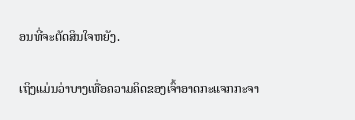ອນທີ່ຈະຕັດສິນໃຈຫຍັງ.

ເຖິງແມ່ນວ່າບາງເທື່ອຄວາມຄິດຂອງເຈົ້າອາດກະແຈກກະຈາ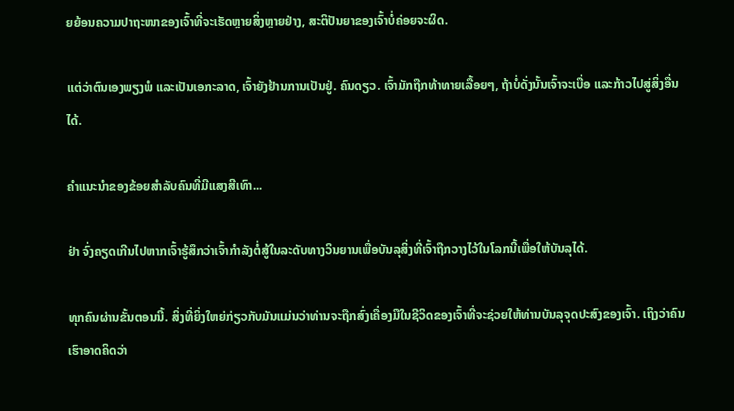ຍຍ້ອນຄວາມປາຖະໜາຂອງເຈົ້າທີ່ຈະເຮັດຫຼາຍສິ່ງຫຼາຍຢ່າງ, ສະຕິປັນຍາຂອງເຈົ້າບໍ່ຄ່ອຍຈະຜິດ.

ແຕ່ວ່າຕົນເອງພຽງພໍ ແລະເປັນເອກະລາດ, ເຈົ້າຍັງຢ້ານການເປັນຢູ່. ຄົນດຽວ. ເຈົ້າມັກຖືກທ້າທາຍເລື້ອຍໆ, ຖ້າບໍ່ດັ່ງນັ້ນເຈົ້າຈະເບື່ອ ແລະກ້າວໄປສູ່ສິ່ງອື່ນໄດ້.

ຄຳແນະນຳຂອງຂ້ອຍສຳລັບຄົນທີ່ມີແສງສີເທົາ...

ຢ່າ ຈົ່ງຄຽດເກີນໄປຫາກເຈົ້າຮູ້ສຶກວ່າເຈົ້າກຳລັງຕໍ່ສູ້ໃນລະດັບທາງວິນຍານເພື່ອບັນລຸສິ່ງທີ່ເຈົ້າຖືກວາງໄວ້ໃນໂລກນີ້ເພື່ອໃຫ້ບັນລຸໄດ້.

ທຸກຄົນຜ່ານຂັ້ນຕອນນີ້. ສິ່ງທີ່ຍິ່ງໃຫຍ່ກ່ຽວກັບມັນແມ່ນວ່າທ່ານຈະຖືກສົ່ງເຄື່ອງມືໃນຊີວິດຂອງເຈົ້າທີ່ຈະຊ່ວຍໃຫ້ທ່ານບັນລຸຈຸດປະສົງຂອງເຈົ້າ. ເຖິງວ່າຄົນເຮົາອາດຄິດວ່າ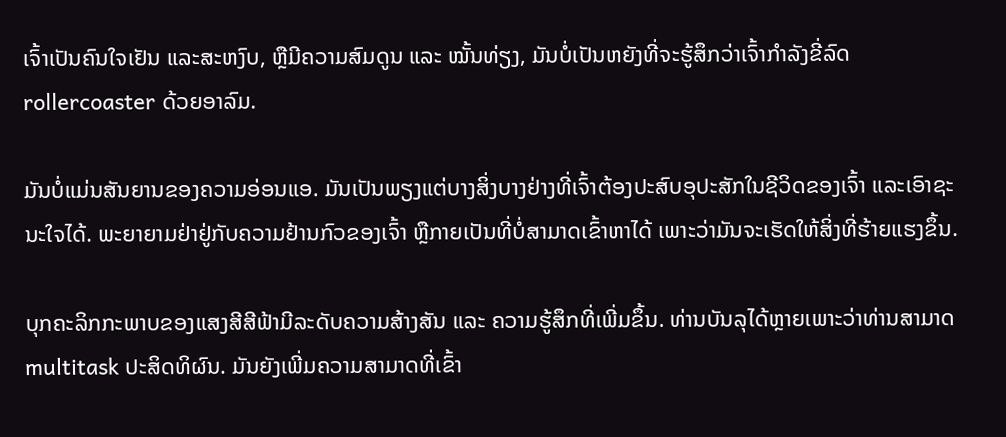ເຈົ້າເປັນຄົນໃຈເຢັນ ແລະສະຫງົບ, ຫຼືມີຄວາມສົມດູນ ແລະ ໝັ້ນທ່ຽງ, ມັນບໍ່ເປັນຫຍັງທີ່ຈະຮູ້ສຶກວ່າເຈົ້າກຳລັງຂີ່ລົດ rollercoaster ດ້ວຍອາລົມ.

ມັນບໍ່ແມ່ນສັນຍານຂອງຄວາມອ່ອນແອ. ມັນເປັນພຽງແຕ່ບາງສິ່ງບາງຢ່າງທີ່ເຈົ້າຕ້ອງປະສົບອຸປະສັກໃນຊີວິດຂອງເຈົ້າ ແລະເອົາຊະນະໃຈໄດ້. ພະຍາຍາມຢ່າຢູ່ກັບຄວາມຢ້ານກົວຂອງເຈົ້າ ຫຼືກາຍເປັນທີ່ບໍ່ສາມາດເຂົ້າຫາໄດ້ ເພາະວ່າມັນຈະເຮັດໃຫ້ສິ່ງທີ່ຮ້າຍແຮງຂຶ້ນ.

ບຸກຄະລິກກະພາບຂອງແສງສີສີຟ້າມີລະດັບຄວາມສ້າງສັນ ແລະ ຄວາມຮູ້ສຶກທີ່ເພີ່ມຂຶ້ນ. ທ່ານບັນລຸໄດ້ຫຼາຍເພາະວ່າທ່ານສາມາດ multitask ປະສິດທິຜົນ. ມັນຍັງເພີ່ມຄວາມສາມາດທີ່ເຂົ້າ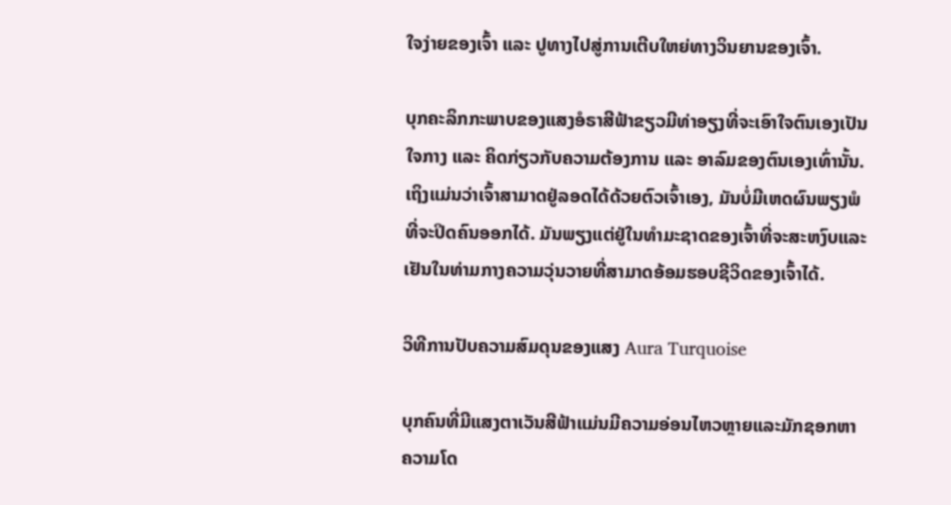ໃຈງ່າຍຂອງເຈົ້າ ແລະ ປູທາງໄປສູ່ການເຕີບໃຫຍ່ທາງວິນຍານຂອງເຈົ້າ.

ບຸກຄະລິກກະພາບຂອງແສງອໍຣາສີຟ້າຂຽວມີທ່າອຽງທີ່ຈະເອົາໃຈຕົນເອງເປັນໃຈກາງ ແລະ ຄິດກ່ຽວກັບຄວາມຕ້ອງການ ແລະ ອາລົມຂອງຕົນເອງເທົ່ານັ້ນ. ເຖິງແມ່ນວ່າເຈົ້າສາມາດຢູ່ລອດໄດ້ດ້ວຍຕົວເຈົ້າເອງ, ມັນບໍ່ມີເຫດຜົນພຽງພໍທີ່ຈະປິດຄົນອອກໄດ້. ມັນພຽງແຕ່ຢູ່ໃນທໍາມະຊາດຂອງເຈົ້າທີ່ຈະສະຫງົບແລະເຢັນໃນທ່າມກາງຄວາມວຸ່ນວາຍທີ່ສາມາດອ້ອມຮອບຊີວິດຂອງເຈົ້າໄດ້.

ວິທີການປັບຄວາມສົມດຸນຂອງແສງ Aura Turquoise

ບຸກຄົນທີ່ມີແສງຕາເວັນສີຟ້າແມ່ນມີຄວາມອ່ອນໄຫວຫຼາຍແລະມັກຊອກຫາຄວາມໂດ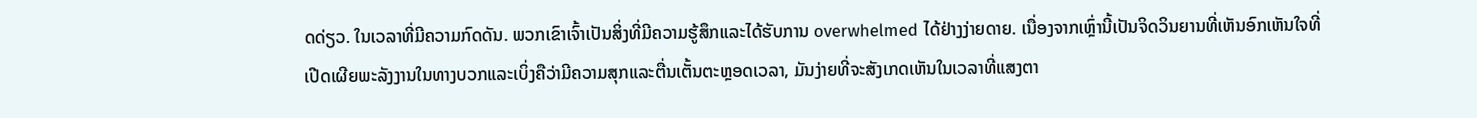ດດ່ຽວ. ໃນເວລາທີ່ມີຄວາມກົດດັນ. ພວກເຂົາເຈົ້າເປັນສິ່ງທີ່ມີຄວາມຮູ້ສຶກແລະໄດ້ຮັບການ overwhelmed ໄດ້ຢ່າງງ່າຍດາຍ. ເນື່ອງຈາກເຫຼົ່ານີ້ເປັນຈິດວິນຍານທີ່ເຫັນອົກເຫັນໃຈທີ່ເປີດເຜີຍພະລັງງານໃນທາງບວກແລະເບິ່ງຄືວ່າມີຄວາມສຸກແລະຕື່ນເຕັ້ນຕະຫຼອດເວລາ, ມັນງ່າຍທີ່ຈະສັງເກດເຫັນໃນເວລາທີ່ແສງຕາ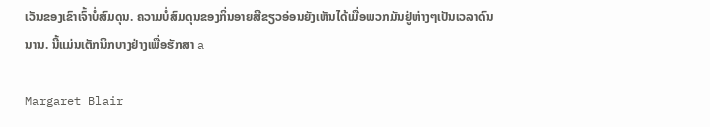ເວັນຂອງເຂົາເຈົ້າບໍ່ສົມດຸນ. ຄວາມບໍ່ສົມດຸນຂອງກິ່ນອາຍສີຂຽວອ່ອນຍັງເຫັນໄດ້ເມື່ອພວກມັນຢູ່ຫ່າງໆເປັນເວລາດົນນານ. ນີ້ແມ່ນເຕັກນິກບາງຢ່າງເພື່ອຮັກສາ a

Margaret Blair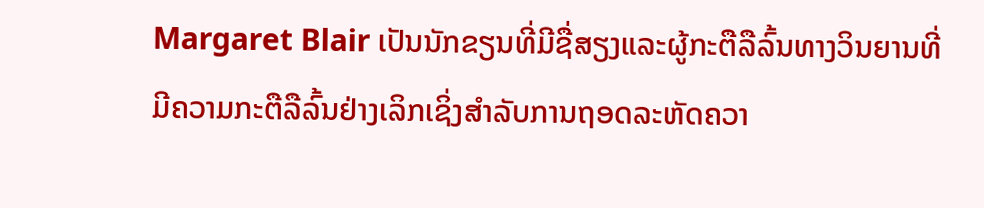Margaret Blair ເປັນນັກຂຽນທີ່ມີຊື່ສຽງແລະຜູ້ກະຕືລືລົ້ນທາງວິນຍານທີ່ມີຄວາມກະຕືລືລົ້ນຢ່າງເລິກເຊິ່ງສໍາລັບການຖອດລະຫັດຄວາ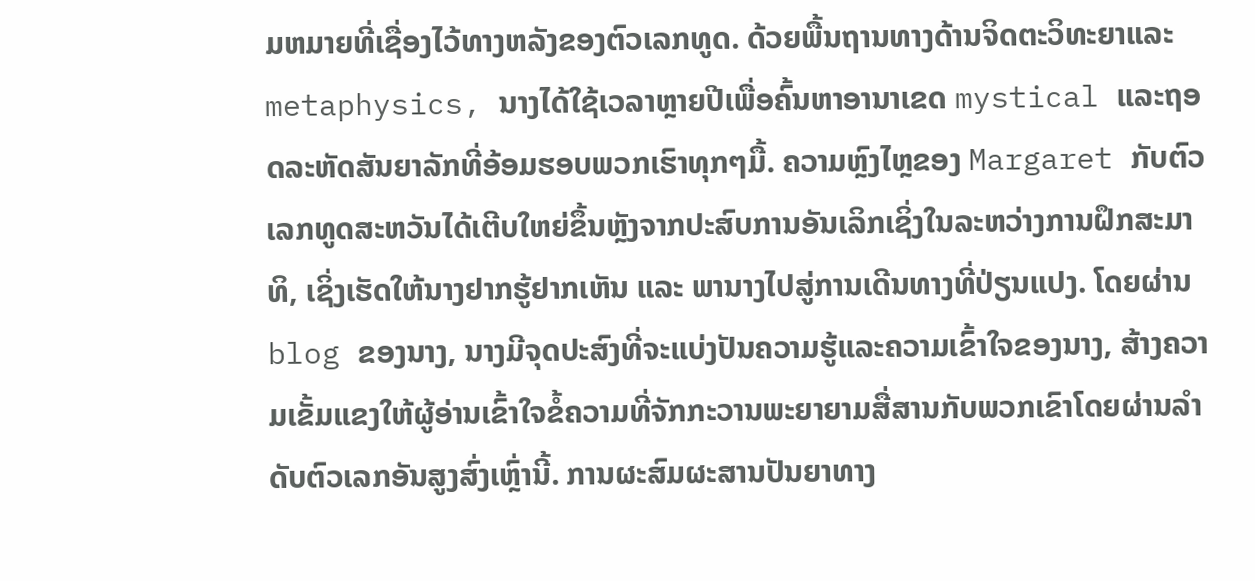ມຫມາຍທີ່ເຊື່ອງໄວ້ທາງຫລັງຂອງຕົວເລກທູດ. ດ້ວຍພື້ນຖານທາງດ້ານຈິດຕະວິທະຍາແລະ metaphysics, ນາງໄດ້ໃຊ້ເວລາຫຼາຍປີເພື່ອຄົ້ນຫາອານາເຂດ mystical ແລະຖອດລະຫັດສັນຍາລັກທີ່ອ້ອມຮອບພວກເຮົາທຸກໆມື້. ຄວາມຫຼົງໄຫຼຂອງ Margaret ກັບຕົວເລກທູດສະຫວັນໄດ້ເຕີບໃຫຍ່ຂຶ້ນຫຼັງຈາກປະສົບການອັນເລິກເຊິ່ງໃນລະຫວ່າງການຝຶກສະມາທິ, ເຊິ່ງເຮັດໃຫ້ນາງຢາກຮູ້ຢາກເຫັນ ແລະ ພານາງໄປສູ່ການເດີນທາງທີ່ປ່ຽນແປງ. ໂດຍຜ່ານ blog ຂອງນາງ, ນາງມີຈຸດປະສົງທີ່ຈະແບ່ງປັນຄວາມຮູ້ແລະຄວາມເຂົ້າໃຈຂອງນາງ, ສ້າງຄວາມເຂັ້ມແຂງໃຫ້ຜູ້ອ່ານເຂົ້າໃຈຂໍ້ຄວາມທີ່ຈັກກະວານພະຍາຍາມສື່ສານກັບພວກເຂົາໂດຍຜ່ານລໍາດັບຕົວເລກອັນສູງສົ່ງເຫຼົ່ານີ້. ການຜະສົມຜະສານປັນຍາທາງ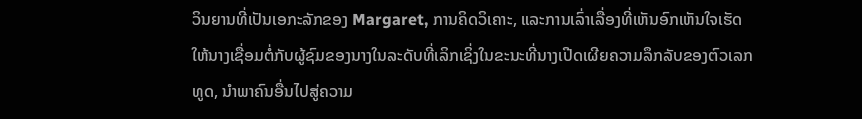ວິນຍານທີ່ເປັນເອກະລັກຂອງ Margaret, ການຄິດວິເຄາະ, ແລະການເລົ່າເລື່ອງທີ່ເຫັນອົກເຫັນໃຈເຮັດໃຫ້ນາງເຊື່ອມຕໍ່ກັບຜູ້ຊົມຂອງນາງໃນລະດັບທີ່ເລິກເຊິ່ງໃນຂະນະທີ່ນາງເປີດເຜີຍຄວາມລຶກລັບຂອງຕົວເລກທູດ, ນໍາພາຄົນອື່ນໄປສູ່ຄວາມ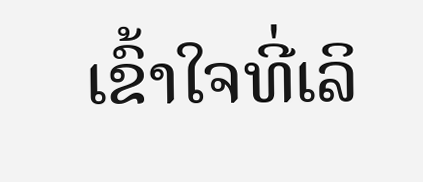ເຂົ້າໃຈທີ່ເລິ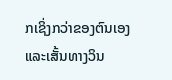ກເຊິ່ງກວ່າຂອງຕົນເອງແລະເສັ້ນທາງວິນ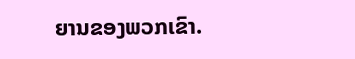ຍານຂອງພວກເຂົາ.